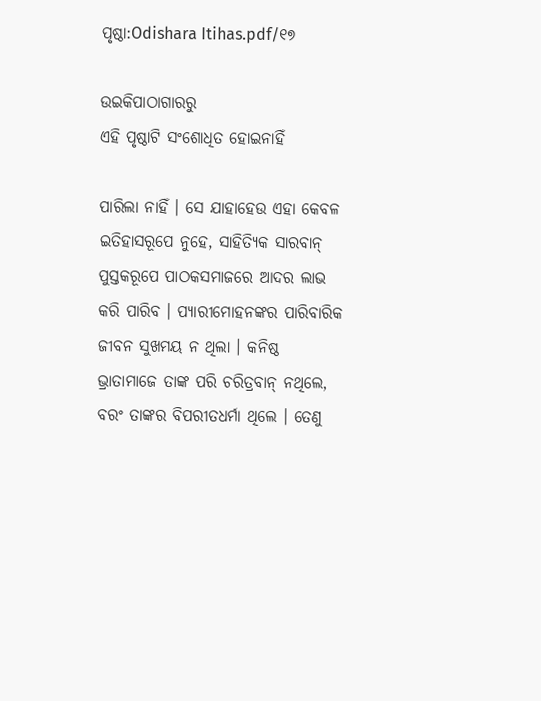ପୃଷ୍ଠା:Odishara Itihas.pdf/୧୭

ଉଇକିପାଠାଗାର‌ରୁ
ଏହି ପୃଷ୍ଠାଟି ସଂଶୋଧିତ ହୋଇନାହିଁ

ପାରିଲା ନାହିଁ । ସେ ଯାହାହେଉ ଏହା କେବଳ ଇତିହାସରୂପେ ନୁହେ, ସାହିତ୍ୟିକ ସାରବାନ୍ ପୁସ୍ତକରୂପେ ପାଠକସମାଜରେ ଆଦର ଲାଭ କରି ପାରିବ । ପ୍ୟାରୀମୋହନଙ୍କର ପାରିବାରିକ ଜୀବନ ସୁଖମୟ ନ ଥିଲା । କନିଷ୍ଠ ଭ୍ରାତାମାଜେ ତାଙ୍କ ପରି ଚରିତ୍ରବାନ୍ ନଥିଲେ, ବରଂ ତାଙ୍କର ବିପରୀତଧର୍ମା ଥିଲେ । ତେଣୁ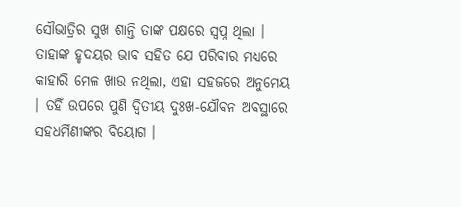ସୌଭାତ୍ରିର ସୁଖ ଶାନ୍ତି ତାଙ୍କ ପକ୍ଷରେ ସ୍ୱପ୍ନ ଥିଲା । ତାହାଙ୍କ ହୃଦୟର ଭାବ ସ‌ହିତ ଯେ ପରିବାର ମଧ୍ୟରେ କାହାରି ମେଳ ଖାଉ ନଥିଲା, ଏହା ସ‌ହଜରେ ଅନୁମେୟ । ତ‌ହିଁ ଉପରେ ପୁଣି ଦ୍ୱିତୀୟ ଦୁଃଖ-ଯୌବନ ଅବସ୍ଥାରେ ସ‌ହଧର୍ମିଣୀଙ୍କର ବିୟୋଗ ।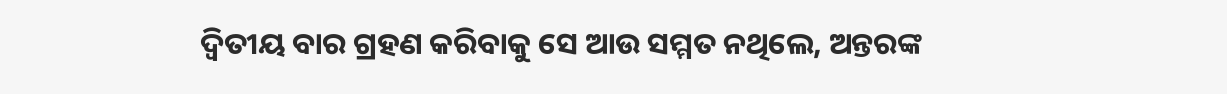ଦ୍ୱିତୀୟ ବାର ଗ୍ରହଣ କରିବାକୁ ସେ ଆଉ ସମ୍ମତ ନଥିଲେ, ଅନ୍ତରଙ୍କ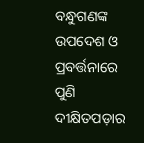ବନ୍ଧୁଗଣଙ୍କ ଉପଦେଶ ଓ ପ୍ରବର୍ତ୍ତନାରେ ପୁଣି ଦୀକ୍ଷିତପଡ଼ାର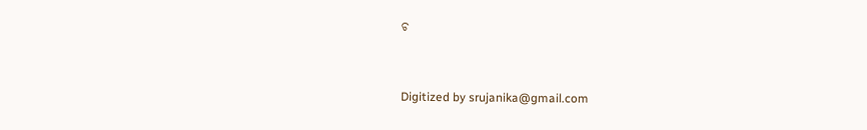ଚ



Digitized by srujanika@gmail.com